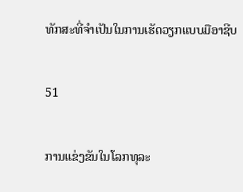ທັກສະທີ່ຈຳເປັນໃນການເຮັດວຽກແບບມືອາຊີບ

51

ການແຂ່ງຂັນໃນໂລກທຸລະ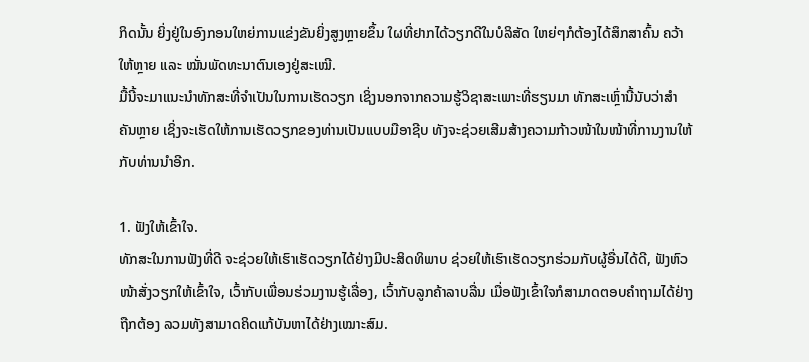ກິດນັ້ນ ຍິ່ງຢູ່ໃນອົງກອນໃຫຍ່ການແຂ່ງຂັນຍິ່ງສູງຫຼາຍຂຶ້ນ ໃຜທີ່ຢາກໄດ້ວຽກດີໃນບໍລິສັດ ໃຫຍ່ໆກໍຕ້ອງໄດ້ສຶກສາຄົ້ນ ຄວ້າໃຫ້ຫຼາຍ ແລະ ໝັ່ນພັດທະນາຕົນເອງຢູ່ສະເໝີ.
ມື້ນີ້ຈະມາແນະນຳທັກສະທີ່ຈຳເປັນໃນການເຮັດວຽກ ເຊິ່ງນອກຈາກຄວາມຮູ້ວິຊາສະເພາະທີ່ຮຽນມາ ທັກສະເຫຼົ່ານີ້ນັບວ່າສຳຄັນຫຼາຍ ເຊິ່ງຈະເຮັດໃຫ້ການເຮັດວຽກຂອງທ່ານເປັນແບບມືອາຊີບ ທັງຈະຊ່ວຍເສີມສ້າງຄວາມກ້າວໜ້າໃນໜ້າທີ່ການງານໃຫ້ກັບທ່ານນຳອີກ.

1. ຟັງໃຫ້ເຂົ້າໃຈ.
ທັກສະໃນການຟັງທີ່ດີ ຈະຊ່ວຍໃຫ້ເຮົາເຮັດວຽກໄດ້ຢ່າງມີປະສິດທິພາບ ຊ່ວຍໃຫ້ເຮົາເຮັດວຽກຮ່ວມກັບຜູ້ອື່ນໄດ້ດີ, ຟັງຫົວໜ້າສັ່ງວຽກໃຫ້ເຂົ້າໃຈ, ເວົ້າກັບເພື່ອນຮ່ວມງານຮູ້ເລື່ອງ, ເວົ້າກັບລູກຄ້າລາບລື່ນ ເມື່ອຟັງເຂົ້າໃຈກໍສາມາດຕອບຄຳຖາມໄດ້ຢ່າງຖືກຕ້ອງ ລວມທັງສາມາດຄິດແກ້ບັນຫາໄດ້ຢ່າງເໝາະສົມ.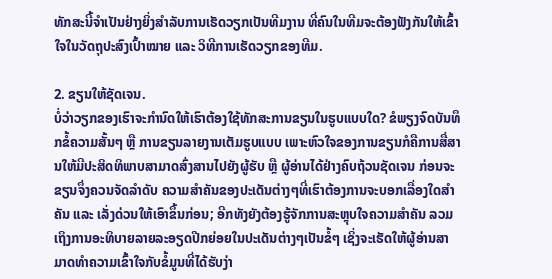ທັກສະນີ້ຈຳເປັນຢ່າງຍິ່ງສຳລັບການເຮັດວຽກເປັນທີມງານ ທີ່ຄົນໃນທີມຈະຕ້ອງຟັງກັນໃຫ້ເຂົ້າໃຈໃນວັດຖຸປະສົງເປົ້າໝາຍ ແລະ ວິທີການເຮັດວຽກຂອງທີມ.

2. ຂຽນໃຫ້ຊັດເຈນ.
ບໍ່ວ່າວຽກຂອງເຮົາຈະກຳນົດໃຫ້ເຮົາຕ້ອງໃຊ້ທັກສະການຂຽນໃນຮູບແບບໃດ? ຂໍພຽງຈົດບັນທຶກຂໍ້ຄວາມສັ້ນໆ ຫຼື ການຂຽນລາຍງານເຕັມຮູບແບບ ເພາະຫົວໃຈຂອງການຂຽນກໍຄືການສື່ສານໃຫ້ມີປະສິດທິພາບສາມາດສົ່ງສານໄປຍັງຜູ້ຮັບ ຫຼື ຜູ້ອ່ານໄດ້ຢ່າງຄົບຖ້ວນຊັດເຈນ ກ່ອນຈະຂຽນຈຶ່ງຄວນຈັດລຳດັບ ຄວາມສຳຄັນຂອງປະເດັນຕ່າງໆທີ່ເຮົາຕ້ອງການຈະບອກເລື່ອງໃດສຳຄັນ ແລະ ເລັ່ງດ່ວນໃຫ້ເອົາຂຶ້ນກ່ອນ; ອີກທັງຍັງຕ້ອງຮູ້ຈັກການສະຫຼຸບໃຈຄວາມສຳຄັນ ລວມເຖິງການອະທິບາຍລາຍລະອຽດປີກຍ່ອຍໃນປະເດັນຕ່າງໆເປັນຂໍ້ໆ ເຊິ່ງຈະເຮັດໃຫ້ຜູ້ອ່ານສາມາດທຳຄວາມເຂົ້າໃຈກັບຂໍ້ມູນທີ່ໄດ້ຮັບງ່າ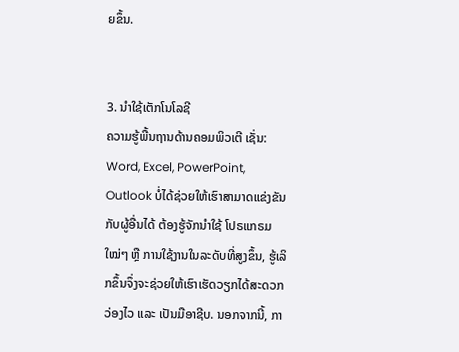ຍຂຶ້ນ.


3. ນຳໃຊ້ເຕັກໂນໂລຊີ
ຄວາມຮູ້ພື້ນຖານດ້ານຄອມພິວເຕີ ເຊັ່ນ: Word, Excel, PowerPoint, Outlook ບໍ່ໄດ້ຊ່ວຍໃຫ້ເຮົາສາມາດແຂ່ງຂັນກັບຜູ້ອື່ນໄດ້ ຕ້ອງຮູ້ຈັກນຳໃຊ້ ໂປຣແກຣມໃໝ່ໆ ຫຼື ການໃຊ້ງານໃນລະດັບທີ່ສູງຂຶ້ນ, ຮູ້ເລິກຂຶ້ນຈຶ່ງຈະຊ່ວຍໃຫ້ເຮົາເຮັດວຽກໄດ້ສະດວກວ່ອງໄວ ແລະ ເປັນມືອາຊີບ. ນອກຈາກນີ້, ກາ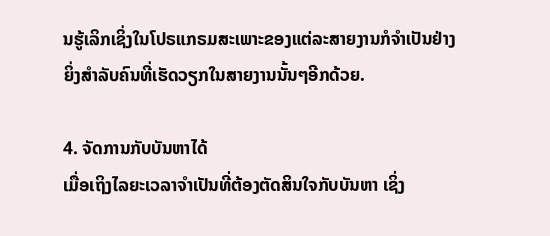ນຮູ້ເລິກເຊິ່ງໃນໂປຣແກຣມສະເພາະຂອງແຕ່ລະສາຍງານກໍຈຳເປັນຢ່າງຍິ່ງສຳລັບຄົນທີ່ເຮັດວຽກໃນສາຍງານນັ້ນໆອີກດ້ວຍ.

4. ຈັດການກັບບັນຫາໄດ້
ເມື່ອເຖິງໄລຍະເວລາຈຳເປັນທີ່ຕ້ອງຕັດສິນໃຈກັບບັນຫາ ເຊິ່ງ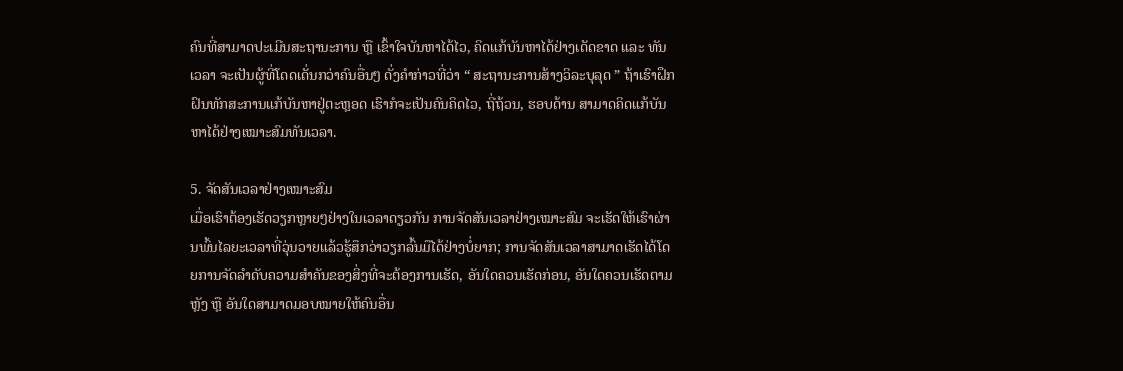ຄົນທີ່ສາມາດປະເມີນສະຖານະການ ຫຼື ເຂົ້າໃຈບັນຫາໄດ້ໄວ, ຄິດແກ້ບັນຫາໄດ້ຢ່າງເດັດຂາດ ແລະ ທັນເວລາ ຈະເປັນຜູ້ທີ່ໂດດເດັ່ນກວ່າຄົນອື່ນໆ ດັ່ງຄຳກ່າວທີ່ວ່າ “ ສະຖານະການສ້າງວິລະບຸລຸດ ” ຖ້າເຮົາຝຶກຝົນທັກສະການແກ້ບັນຫາຢູ່ຕະຫຼອດ ເຮົາກໍຈະເປັນຄົນຄິດໄວ, ຖີ່ຖ້ວນ, ຮອບດ້ານ ສາມາດຄິດແກ້ບັນຫາໄດ້ຢ່າງເໝາະສົມທັນເວລາ.

5. ຈັດສັນເວລາຢ່າງເໝາະສົມ
ເມື່ອເຮົາຕ້ອງເຮັດວຽກຫຼາຍໆຢ່າງໃນເວລາດຽວກັນ ການຈັດສັນເວລາຢ່າງເໝາະສົມ ຈະເຮັດໃຫ້ເຮົາຜ່ານພົ້ນໄລຍະເວລາທີ່ວຸ່ນວາຍແລ້ວຮູ້ສຶກວ່າວຽກລົ້ນມືໄດ້ຢ່າງບໍ່ຍາກ; ການຈັດສັນເວລາສາມາດເຮັດໄດ້ໂດຍການຈັດລຳດັບຄວາມສຳຄັນຂອງສິ່ງທີ່ຈະຕ້ອງການເຮັດ, ອັນໃດຄວນເຮັດກ່ອນ, ອັນໃດຄວນເຮັດຕາມຫຼັງ ຫຼື ອັນໃດສາມາດມອບໝາຍໃຫ້ຄົນອື່ນ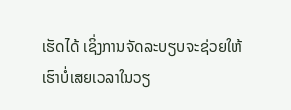ເຮັດໄດ້ ເຊິ່ງການຈັດລະບຽບຈະຊ່ວຍໃຫ້ເຮົາບໍ່ເສຍເວລາໃນວຽ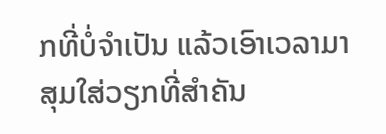ກທີ່ບໍ່ຈຳເປັນ ແລ້ວເອົາເວລາມາສຸມໃສ່ວຽກທີ່ສຳຄັນ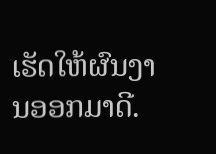ເຮັດໃຫ້ຜົນງານອອກມາດີ.